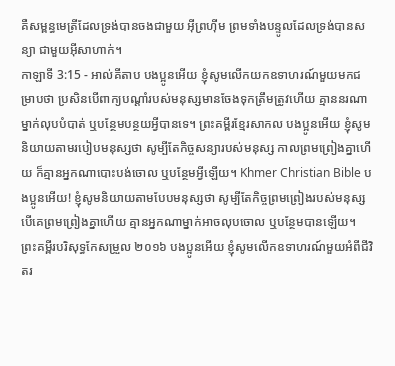គឺសម្ពន្ធមេត្រីដែលទ្រង់បានចងជាមួយ អ៊ីព្រហ៊ីម ព្រមទាំងបន្ទូលដែលទ្រង់បានសន្យា ជាមួយអ៊ីសាហាក់។
កាឡាទី 3:15 - អាល់គីតាប បងប្អូនអើយ ខ្ញុំសូមលើកយកឧទាហរណ៍មួយមកជម្រាបថា ប្រសិនបើពាក្យបណ្ដាំរបស់មនុស្សមានចែងទុកត្រឹមត្រូវហើយ គ្មាននរណាម្នាក់លុបបំបាត់ ឬបន្ថែមបន្ថយអ្វីបានទេ។ ព្រះគម្ពីរខ្មែរសាកល បងប្អូនអើយ ខ្ញុំសូមនិយាយតាមរបៀបមនុស្សថា សូម្បីតែកិច្ចសន្យារបស់មនុស្ស កាលព្រមព្រៀងគ្នាហើយ ក៏គ្មានអ្នកណាបោះបង់ចោល ឬបន្ថែមអ្វីឡើយ។ Khmer Christian Bible បងប្អូនអើយ! ខ្ញុំសូមនិយាយតាមបែបមនុស្សថា សូម្បីតែកិច្ចព្រមព្រៀងរបស់មនុស្ស បើគេព្រមព្រៀងគ្នាហើយ គ្មានអ្នកណាម្នាក់អាចលុបចោល ឬបន្ថែមបានឡើយ។ ព្រះគម្ពីរបរិសុទ្ធកែសម្រួល ២០១៦ បងប្អូនអើយ ខ្ញុំសូមលើកឧទាហរណ៍មួយអំពីជីវិតរ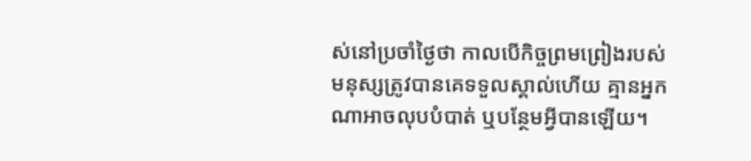ស់នៅប្រចាំថ្ងៃថា កាលបើកិច្ចព្រមព្រៀងរបស់មនុស្សត្រូវបានគេទទួលស្គាល់ហើយ គ្មានអ្នកណាអាចលុបបំបាត់ ឬបន្ថែមអ្វីបានឡើយ។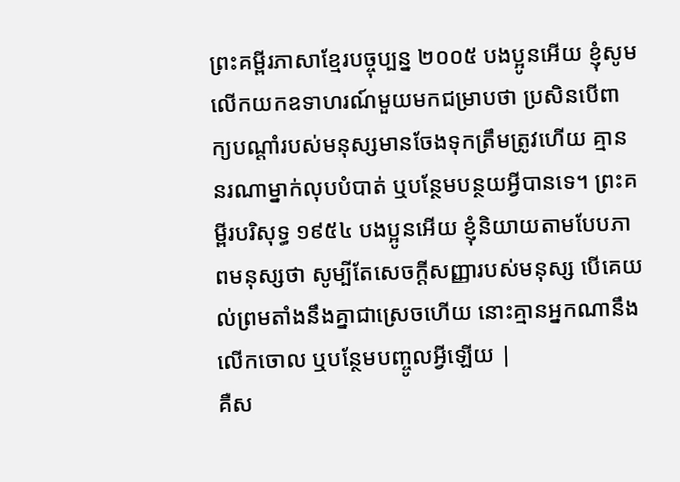ព្រះគម្ពីរភាសាខ្មែរបច្ចុប្បន្ន ២០០៥ បងប្អូនអើយ ខ្ញុំសូមលើកយកឧទាហរណ៍មួយមកជម្រាបថា ប្រសិនបើពាក្យបណ្ដាំរបស់មនុស្សមានចែងទុកត្រឹមត្រូវហើយ គ្មាននរណាម្នាក់លុបបំបាត់ ឬបន្ថែមបន្ថយអ្វីបានទេ។ ព្រះគម្ពីរបរិសុទ្ធ ១៩៥៤ បងប្អូនអើយ ខ្ញុំនិយាយតាមបែបភាពមនុស្សថា សូម្បីតែសេចក្ដីសញ្ញារបស់មនុស្ស បើគេយល់ព្រមតាំងនឹងគ្នាជាស្រេចហើយ នោះគ្មានអ្នកណានឹងលើកចោល ឬបន្ថែមបញ្ចូលអ្វីឡើយ |
គឺស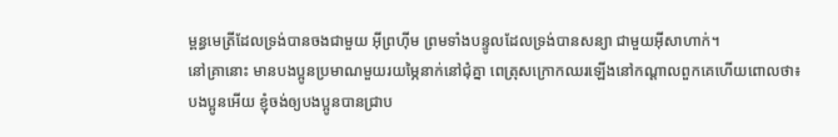ម្ពន្ធមេត្រីដែលទ្រង់បានចងជាមួយ អ៊ីព្រហ៊ីម ព្រមទាំងបន្ទូលដែលទ្រង់បានសន្យា ជាមួយអ៊ីសាហាក់។
នៅគ្រានោះ មានបងប្អូនប្រមាណមួយរយម្ភៃនាក់នៅជុំគ្នា ពេត្រុសក្រោកឈរឡើងនៅកណ្ដាលពួកគេហើយពោលថា៖
បងប្អូនអើយ ខ្ញុំចង់ឲ្យបងប្អូនបានជ្រាប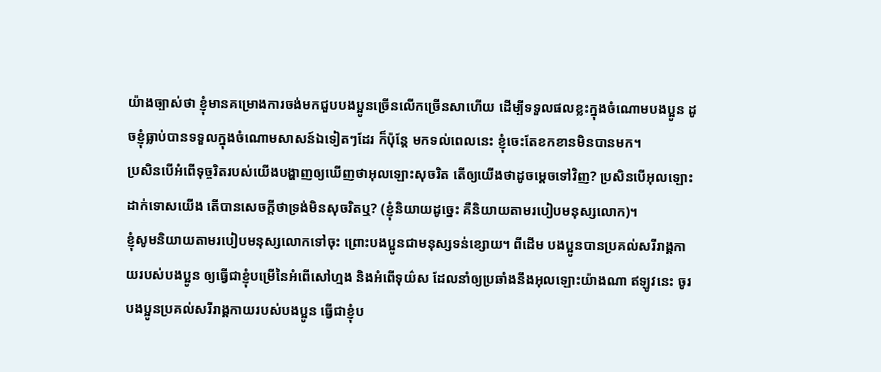យ៉ាងច្បាស់ថា ខ្ញុំមានគម្រោងការចង់មកជួបបងប្អូនច្រើនលើកច្រើនសាហើយ ដើម្បីទទួលផលខ្លះក្នុងចំណោមបងប្អូន ដូចខ្ញុំធ្លាប់បានទទួលក្នុងចំណោមសាសន៍ឯទៀតៗដែរ ក៏ប៉ុន្ដែ មកទល់ពេលនេះ ខ្ញុំចេះតែខកខានមិនបានមក។
ប្រសិនបើអំពើទុច្ចរិតរបស់យើងបង្ហាញឲ្យឃើញថាអុលឡោះសុចរិត តើឲ្យយើងថាដូចម្ដេចទៅវិញ? ប្រសិនបើអុលឡោះដាក់ទោសយើង តើបានសេចក្ដីថាទ្រង់មិនសុចរិតឬ? (ខ្ញុំនិយាយដូច្នេះ គឺនិយាយតាមរបៀបមនុស្សលោក)។
ខ្ញុំសូមនិយាយតាមរបៀបមនុស្សលោកទៅចុះ ព្រោះបងប្អូនជាមនុស្សទន់ខ្សោយ។ ពីដើម បងប្អូនបានប្រគល់សរីរាង្គកាយរបស់បងប្អូន ឲ្យធ្វើជាខ្ញុំបម្រើនៃអំពើសៅហ្មង និងអំពើទុយ៌ស ដែលនាំឲ្យប្រឆាំងនឹងអុលឡោះយ៉ាងណា ឥឡូវនេះ ចូរបងប្អូនប្រគល់សរីរាង្គកាយរបស់បងប្អូន ធ្វើជាខ្ញុំប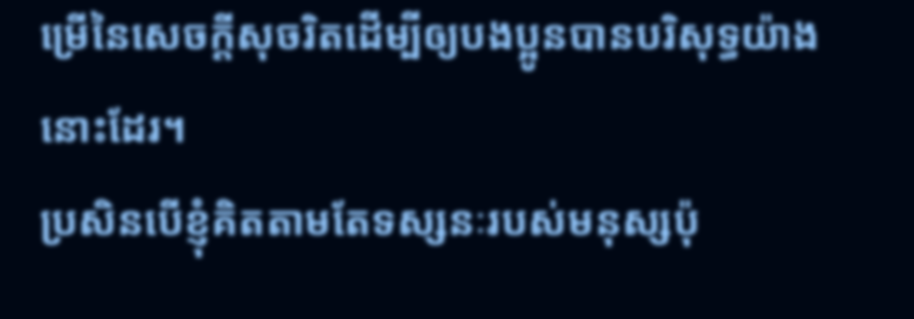ម្រើនៃសេចក្ដីសុចរិតដើម្បីឲ្យបងប្អូនបានបរិសុទ្ធយ៉ាងនោះដែរ។
ប្រសិនបើខ្ញុំគិតតាមតែទស្សនៈរបស់មនុស្សប៉ុ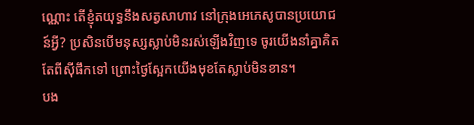ណ្ណោះ តើខ្ញុំតយុទ្ធនឹងសត្វសាហាវ នៅក្រុងអេភេសូបានប្រយោជន៍អ្វី? ប្រសិនបើមនុស្សស្លាប់មិនរស់ឡើងវិញទេ ចូរយើងនាំគ្នាគិតតែពីស៊ីផឹកទៅ ព្រោះថ្ងៃស្អែកយើងមុខតែស្លាប់មិនខាន។
បង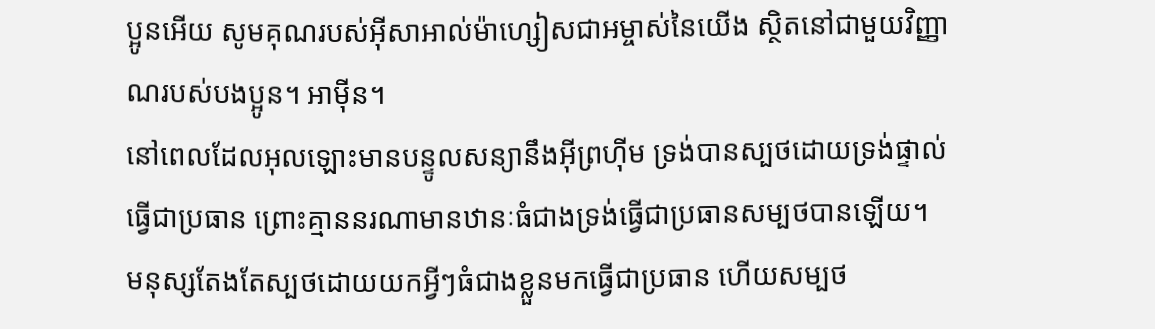ប្អូនអើយ សូមគុណរបស់អ៊ីសាអាល់ម៉ាហ្សៀសជាអម្ចាស់នៃយើង ស្ថិតនៅជាមួយវិញ្ញាណរបស់បងប្អូន។ អាម៉ីន។
នៅពេលដែលអុលឡោះមានបន្ទូលសន្យានឹងអ៊ីព្រហ៊ីម ទ្រង់បានស្បថដោយទ្រង់ផ្ទាល់ធ្វើជាប្រធាន ព្រោះគ្មាននរណាមានឋានៈធំជាងទ្រង់ធ្វើជាប្រធានសម្បថបានឡើយ។
មនុស្សតែងតែស្បថដោយយកអ្វីៗធំជាងខ្លួនមកធ្វើជាប្រធាន ហើយសម្បថ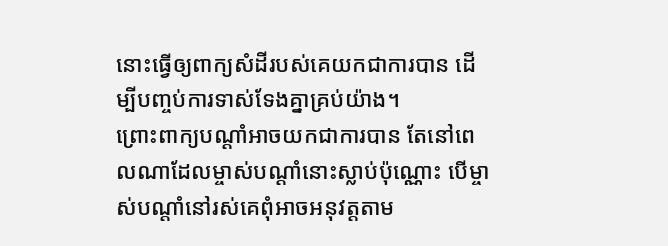នោះធ្វើឲ្យពាក្យសំដីរបស់គេយកជាការបាន ដើម្បីបញ្ចប់ការទាស់ទែងគ្នាគ្រប់យ៉ាង។
ព្រោះពាក្យបណ្ដាំអាចយកជាការបាន តែនៅពេលណាដែលម្ចាស់បណ្ដាំនោះស្លាប់ប៉ុណ្ណោះ បើម្ចាស់បណ្ដាំនៅរស់គេពុំអាចអនុវត្ដតាម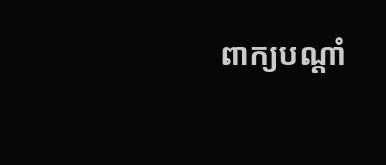ពាក្យបណ្ដាំ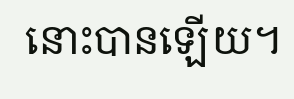នោះបានឡើយ។